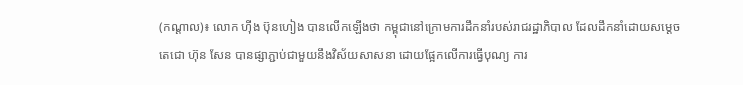(កណ្ដាល)៖ លោក ហ៊ីង ប៊ុនហៀង បានលើកឡើងថា កម្ពុជានៅក្រោមការដឹកនាំរបស់រាជរដ្ឋាភិបាល ដែលដឹកនាំដោយសម្ដេចតេជោ ហ៊ុន សែន បានផ្សាភ្ជាប់ជាមួយនឹងវិស័យសាសនា ដោយផ្អែកលើការធ្វើបុណ្យ ការ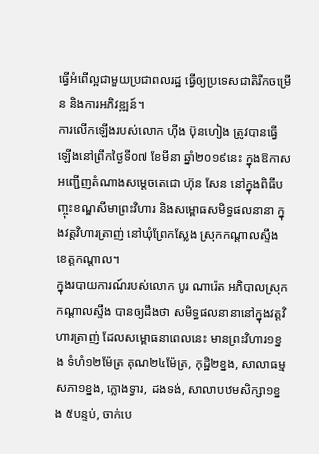ធ្វើអំពើល្អជាមួយប្រជាពលរដ្ឋ ធ្វើឲ្យប្រទេសជាតិរីកចម្រើន និងការអភិវឌ្ឍន៍។
ការលើកឡើងរបស់លោក ហ៊ីង ប៊ុនហៀង ត្រូវបានធ្វើឡើងនៅព្រឹកថ្ងៃទី០៧ ខែមីនា ឆ្នាំ២០១៩នេះ ក្នុងឱកាសអញ្ជើញតំណាងសម្ដេចតេជោ ហ៊ុន សែន នៅក្នុងពិធីបញ្ចុះខណ្ឌសីមាព្រះវិហារ និងសម្ពោធសមិទ្ធផលនានា ក្នុងវត្តវិហារត្រាញ់ នៅឃុំព្រែកស្លែង ស្រុកកណ្តាលស្ទឹង ខេត្តកណ្តាល។
ក្នុងរបាយការណ៍របស់លោក បូរ ណារ៉េត អភិបាលស្រុកកណ្តាលស្ទឹង បានឲ្យដឹងថា សមិទ្ធផលនានានៅក្នុងវត្តវិហារត្រាញ់ ដែលសម្ពោធនាពេលនេះ មានព្រះវិហារ១ខ្នង ទំហំ១២ម៉ែត្រ គុណ២៤ម៉ែត្រ, កុដិ្ឋ២ខ្នង, សាលាធម្មសភា១ខ្នង, ក្លោងទ្វារ, ដងទង់, សាលាបឋមសិក្សា១ខ្នង ៥បន្ទប់, ចាក់បេ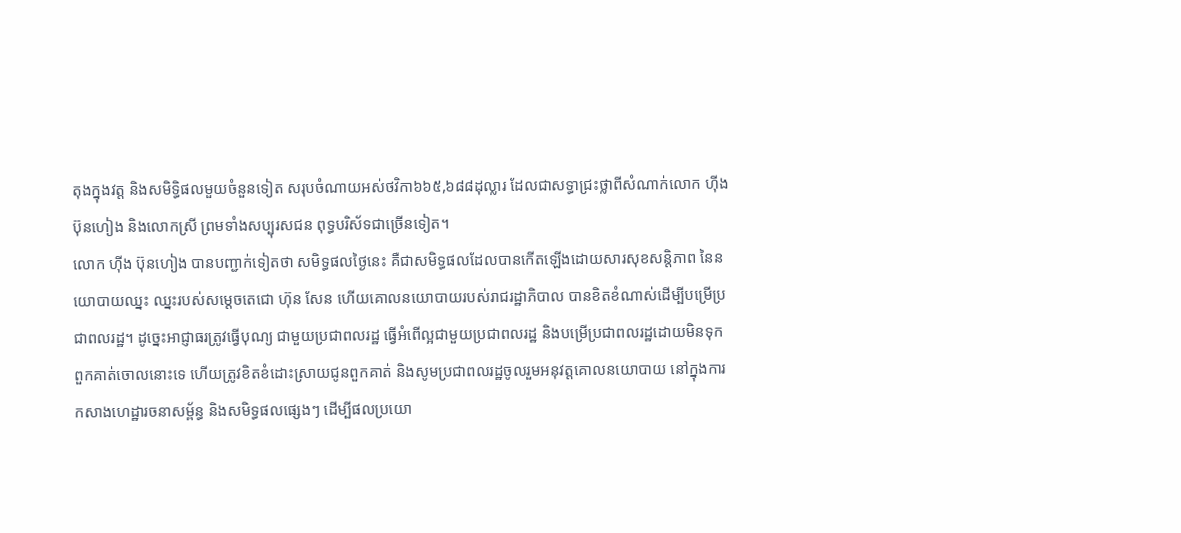តុងក្នុងវត្ត និងសមិទ្ធិផលមួយចំនួនទៀត សរុបចំណាយអស់ថវិកា៦៦៥,៦៨៨ដុល្លារ ដែលជាសទ្ធាជ្រះថ្លាពីសំណាក់លោក ហ៊ីង ប៊ុនហៀង និងលោកស្រី ព្រមទាំងសប្បុរសជន ពុទ្ធបរិស័ទជាច្រើនទៀត។
លោក ហ៊ីង ប៊ុនហៀង បានបញ្ជាក់ទៀតថា សមិទ្ធផលថ្ងៃនេះ គឺជាសមិទ្ធផលដែលបានកើតឡើងដោយសារសុខសន្តិភាព នៃនយោបាយឈ្នះ ឈ្នះរបស់សម្តេចតេជោ ហ៊ុន សែន ហើយគោលនយោបាយរបស់រាជរដ្ឋាភិបាល បានខិតខំណាស់ដើម្បីបម្រើប្រជាពលរដ្ឋ។ ដូច្នេះអាជ្ញាធរត្រូវធ្វើបុណ្យ ជាមួយប្រជាពលរដ្ឋ ធ្វើអំពើល្អជាមួយប្រជាពលរដ្ឋ និងបម្រើប្រជាពលរដ្ឋដោយមិនទុកពួកគាត់ចោលនោះទេ ហើយត្រូវខិតខំដោះស្រាយជូនពួកគាត់ និងសូមប្រជាពលរដ្ឋចូលរួមអនុវត្តគោលនយោបាយ នៅក្នុងការកសាងហេដ្ឋារចនាសម្ព័ន្ធ និងសមិទ្ធផលផ្សេងៗ ដើម្បីផលប្រយោ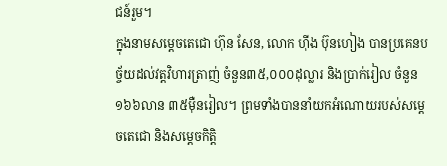ជន៍រួម។
ក្នុងនាមសម្ដេចតេជោ ហ៊ុន សែន, លោក ហ៊ីង ប៊ុនហៀង បានប្រគេនបច្ច័យដល់វត្តវិហារត្រាញ់ ចំនួន៣៥,០០០ដុល្លារ និងប្រាក់រៀល ចំនួន១៦៦លាន ៣៥ម៉ឺនរៀល។ ព្រមទាំងបាននាំយកអំណោយរបស់សម្ដេចតេជោ និងសម្ដេចកិត្តិ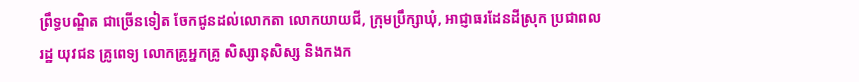ព្រឹទ្ធបណ្ឌិត ជាច្រើនទៀត ចែកជូនដល់លោកតា លោកយាយជី, ក្រុមប្រឹក្សាឃុំ, អាជ្ញាធរដែនដីស្រុក ប្រជាពលរដ្ឋ យុវជន គ្រូពេទ្យ លោកគ្រូអ្នកគ្រូ សិស្សានុសិស្ស និងកងក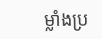ម្លាំងប្រ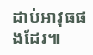ដាប់អាវុធផងដែរ៕